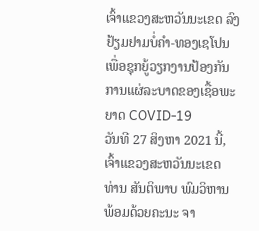ເຈົ້າແຂວງສະຫວັນນະເຂດ ລົງຢ້ຽມຢາມບໍ່ຄຳ-ທອງເຊໂປນ ເພື່ອຊຸກຍູ້ວຽກງານປ້ອງກັນການແຜ່ລະບາດຂອງເຊື້ອພະຍາດ COVID-19
ວັນທີ 27 ສິງຫາ 2021 ນີ້, ເຈົ້າແຂວງສະຫວັນນະເຂດ ທ່ານ ສັນຕິພາບ ພົມວິຫານ ພ້ອມດ້ວຍຄະນະ ຈາ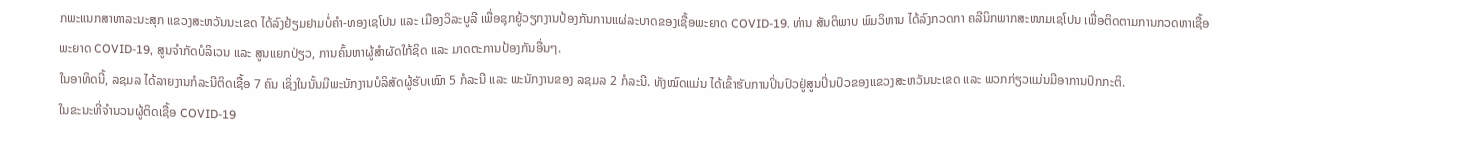ກພະແນກສາທາລະນະສຸກ ແຂວງສະຫວັນນະເຂດ ໄດ້ລົງຢ້ຽມຢາມບໍ່ຄຳ-ທອງເຊໂປນ ແລະ ເມືອງວິລະບູລີ ເພື່ອຊຸກຍູ້ວຽກງານປ້ອງກັນການແຜ່ລະບາດຂອງເຊື້ອພະຍາດ COVID-19. ທ່ານ ສັນຕິພາບ ພົມວິຫານ ໄດ້ລົງກວດກາ ຄລີນິກພາກສະໜາມເຊໂປນ ເພື່ອຕິດຕາມການກວດຫາເຊື້ອພະຍາດ COVID-19, ສູນຈຳກັດບໍລິເວນ ແລະ ສູນແຍກປ່ຽວ, ການຄົ້ນຫາຜູ້ສຳຜັດໃກ້ຊິດ ແລະ ມາດຕະການປ້ອງກັນອື່ນໆ.
ໃນອາທິດນີ້, ລຊມລ ໄດ້ລາຍງານກໍລະນີຕິດເຊື້ອ 7 ຄົນ ເຊິ່ງໃນນັ້ນມີພະນັກງານບໍລິສັດຜູ້ຮັບເໝົາ 5 ກໍລະນີ ແລະ ພະນັກງານຂອງ ລຊມລ 2 ກໍລະນີ. ທັງໝົດແມ່ນ ໄດ້ເຂົ້າຮັບການປິ່ນປົວຢູ່ສູນປິ່ນປົວຂອງແຂວງສະຫວັນນະເຂດ ແລະ ພວກກ່ຽວແມ່ນມີອາການປົກກະຕິ.
ໃນຂະນະທີ່ຈຳນວນຜູ້ຕິດເຊື້ອ COVID-19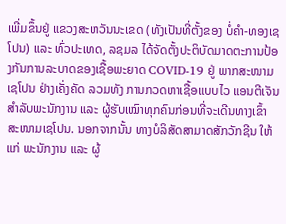ເພີ່ມຂຶ້ນຢູ່ ແຂວງສະຫວັນນະເຂດ (ທັງເປັນທີ່ຕັ້ງຂອງ ບໍ່ຄຳ-ທອງເຊໂປນ) ແລະ ທົ່ວປະເທດ, ລຊມລ ໄດ້ຈັດຕັ້ງປະຕິບັດມາດຕະການປ້ອງກັນການລະບາດຂອງເຊື້ອພະຍາດ COVID-19 ຢູ່ ພາກສະໜາມເຊໂປນ ຢ່າງເຄັ່ງຄັດ ລວມທັງ ການກວດຫາເຊື້ອແບບໄວ ແອນຕີເຈັນ ສຳລັບພະນັກງານ ແລະ ຜູ້ຮັບເໝົາທຸກຄົນກ່ອນທີ່ຈະເດີນທາງເຂົ້າສະໜາມເຊໂປນ. ນອກຈາກນັ້ນ ທາງບໍລິສັດສາມາດສັກວັກຊີນ ໃຫ້ແກ່ ພະນັກງານ ແລະ ຜູ້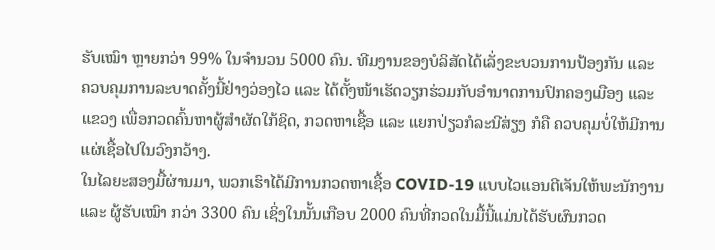ຮັບເໝົາ ຫຼາຍກວ່າ 99% ໃນຈຳນວນ 5000 ຄົນ. ທີມງານຂອງບໍລິສັດໄດ້ເລັ່ງຂະບວນການປ້ອງກັນ ແລະ ຄວບຄຸມການລະບາດຄັ້ງນີ້ຢ່າງວ່ອງໄວ ແລະ ໄດ້ຕັ້ງໜ້າເຮັດວຽກຮ່ວມກັບອຳນາດການປົກຄອງເມືອງ ແລະ ແຂວງ ເພື່ອກວດຄົ້ນຫາຜູ້ສຳຜັດໃກ້ຊິດ, ກວດຫາເຊື້ອ ແລະ ແຍກປ່ຽວກໍລະນີສ່ຽງ ກໍຄື ຄວບຄຸມບໍ່ໃຫ້ມີການແຜ່ເຊື້ອໄປໃນວົງກວ້າງ.
ໃນໄລຍະສອງມື້ຜ່ານມາ, ພວກເຮົາໄດ້ມີການກວດຫາເຊື້ອ COVID-19 ແບບໄວແອນຕີເຈັນໃຫ້ພະນັກງານ ແລະ ຜູ້ຮັບເໝົາ ກວ່າ 3300 ຄົນ ເຊິ່ງໃນນັ້ນເກືອບ 2000 ຄົນທີ່ກວດໃນມື້ນີ້ແມ່ນໄດ້ຮັບຜົນກວດ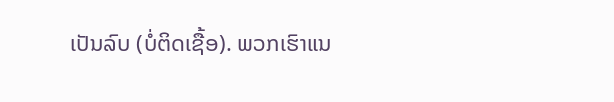ເປັນລົບ (ບໍ່ຕິດເຊື້ອ). ພວກເຮົາແນ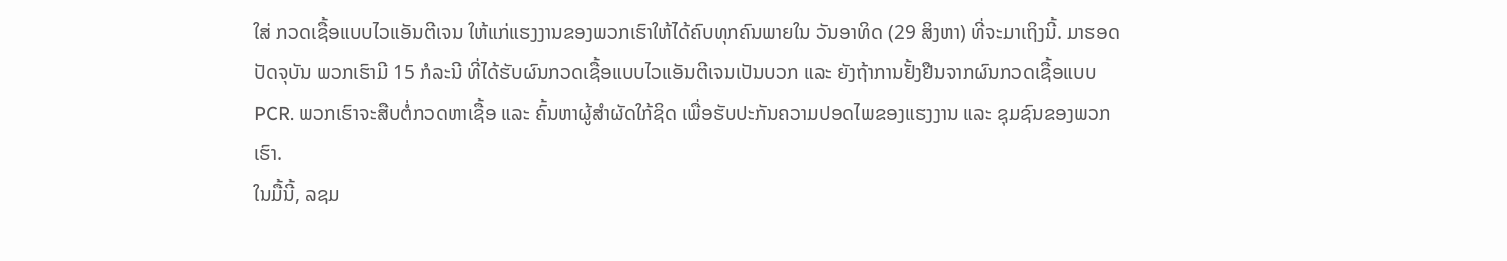ໃສ່ ກວດເຊື້ອແບບໄວແອັນຕີເຈນ ໃຫ້ແກ່ແຮງງານຂອງພວກເຮົາໃຫ້ໄດ້ຄົບທຸກຄົນພາຍໃນ ວັນອາທິດ (29 ສິງຫາ) ທີ່ຈະມາເຖິງນີ້. ມາຮອດປັດຈຸບັນ ພວກເຮົາມີ 15 ກໍລະນີ ທີ່ໄດ້ຮັບຜົນກວດເຊື້ອແບບໄວແອັນຕີເຈນເປັນບວກ ແລະ ຍັງຖ້າການຢັ້ງຢືນຈາກຜົນກວດເຊື້ອແບບ PCR. ພວກເຮົາຈະສືບຕໍ່ກວດຫາເຊື້ອ ແລະ ຄົ້ນຫາຜູ້ສຳຜັດໃກ້ຊິດ ເພື່ອຮັບປະກັນຄວາມປອດໄພຂອງແຮງງານ ແລະ ຊຸມຊົນຂອງພວກເຮົາ.
ໃນມື້ນີ້, ລຊມ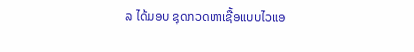ລ ໄດ້ມອບ ຊຸດກວດຫາເຊື້ອແບບໄວແອ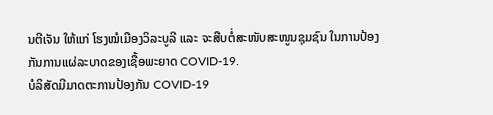ນຕີເຈັນ ໃຫ້ແກ່ ໂຮງໝໍເມືອງວິລະບູລີ ແລະ ຈະສືບຕໍ່ສະໜັບສະໜູນຊຸມຊົນ ໃນການປ້ອງກັນການແຜ່ລະບາດຂອງເຊື້ອພະຍາດ COVID-19.
ບໍລິສັດມີມາດຕະການປ້ອງກັນ COVID-19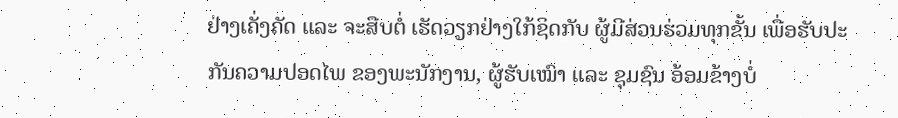ຢ່າງເຄັ່ງຄັດ ແລະ ຈະສືບຕໍ່ ເຮັດວຽກຢ່າງໃກ້ຊິດກັບ ຜູ້ມີສ່ວນຮ່ວມທຸກຂັ້ນ ເພື່ອຮັບປະກັນຄວາມປອດໄພ ຂອງພະນັກງານ, ຜູ້ຮັບເໝົາ ແລະ ຊຸມຊົນ ອ້ອມຂ້າງບໍ່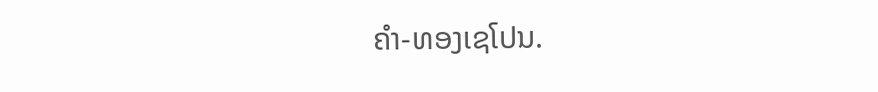ຄຳ-ທອງເຊໂປນ.